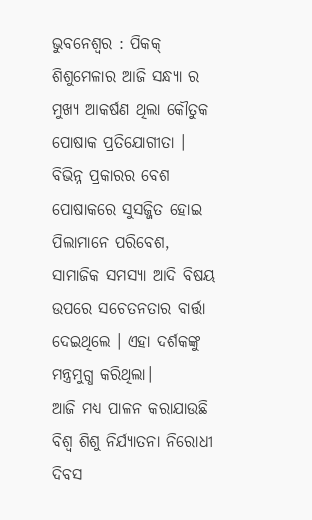ଭୁବନେଶ୍ଵର : ପିକକ୍ ଶିଶୁମେଳାର ଆଜି ସନ୍ଧ୍ୟା ର ମୁଖ୍ୟ ଆକର୍ଷଣ ଥିଲା କୌତୁକ ପୋଷାକ ପ୍ରତିଯୋଗୀତା । ବିଭିନ୍ନ ପ୍ରକାରର ବେଶ ପୋଷାକରେ ସୁସଜ୍ଜିତ ହୋଇ ପିଲାମାନେ ପରିବେଶ, ସାମାଜିକ ସମସ୍ୟା ଆଦି ବିଷୟ ଉପରେ ସଚେତନତାର ବାର୍ତ୍ତା ଦେଇଥିଲେ । ଏହା ଦର୍ଶକଙ୍କୁ ମନ୍ତ୍ରମୁଗ୍ଧ କରିଥିଲା।
ଆଜି ମଧ୍ୟ ପାଳନ କରାଯାଉଛି ବିଶ୍ଵ ଶିଶୁ ନିର୍ଯ୍ୟାତନା ନିରୋଧୀ ଦିବସ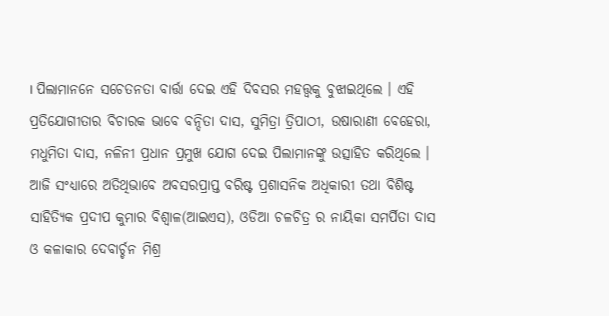। ପିଲାମାନନେ ସଚେତନତା ବାର୍ତ୍ତା ଦେଇ ଏହି ଦିବସର ମହତ୍ତ୍ଵକୁ ବୁଝାଇଥିଲେ । ଏହି ପ୍ରତିଯୋଗୀତାର ବିଚାରକ ଭାବେ ବନ୍ଦିତା ଦାସ, ସୁମିତ୍ରା ତ୍ରିପାଠୀ, ଉଷାରାଣୀ ବେହେରା, ମଧୁମିତା ଦାସ, ନଳିନୀ ପ୍ରଧାନ ପ୍ରମୁଖ ଯୋଗ ଦେଇ ପିଲାମାନଙ୍କୁ ଉତ୍ସାହିତ କରିଥିଲେ ।
ଆଜି ସଂଧ୍ୟାରେ ଅତିଥିଭାବେ ଅବସରପ୍ରାପ୍ତ ବରିଷ୍ଟ ପ୍ରଶାସନିକ ଅଧିକାରୀ ତଥା ବିଶିଷ୍ଟ ସାହିତ୍ୟିକ ପ୍ରଦୀପ କୁମାର ବିଶ୍ଵାଳ(ଆଇଏସ), ଓଡିଆ ଚଳଚିତ୍ର ର ନାୟିକା ସମର୍ପିତା ଦାସ ଓ କଳାକାର ଦେବାର୍ଚ୍ଚନ ମିଶ୍ର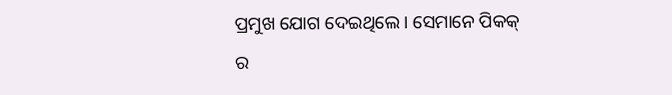ପ୍ରମୁଖ ଯୋଗ ଦେଇଥିଲେ । ସେମାନେ ପିକକ୍ ର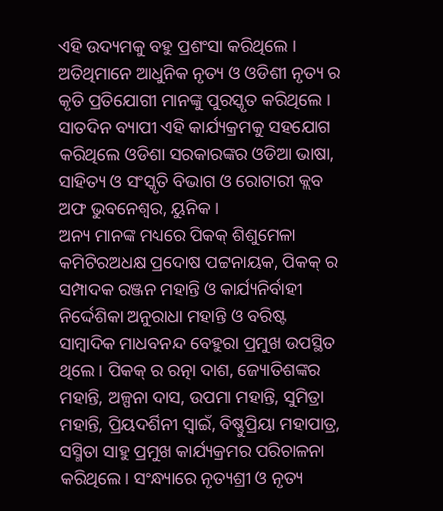ଏହି ଉଦ୍ୟମକୁ ବହୁ ପ୍ରଶଂସା କରିଥିଲେ । ଅତିଥିମାନେ ଆଧୁନିକ ନୃତ୍ୟ ଓ ଓଡିଶୀ ନୃତ୍ୟ ର କୃତି ପ୍ରତିଯୋଗୀ ମାନଙ୍କୁ ପୁରସ୍କୃତ କରିଥିଲେ । ସାତଦିନ ବ୍ୟାପୀ ଏହି କାର୍ଯ୍ୟକ୍ରମକୁ ସହଯୋଗ କରିଥିଲେ ଓଡିଶା ସରକାରଙ୍କର ଓଡିଆ ଭାଷା, ସାହିତ୍ୟ ଓ ସଂସ୍କୃତି ବିଭାଗ ଓ ରୋଟାରୀ କ୍ଲବ ଅଫ ଭୁବନେଶ୍ଵର, ୟୁନିକ ।
ଅନ୍ୟ ମାନଙ୍କ ମଧ୍ୟରେ ପିକକ୍ ଶିଶୁମେଳା କମିଟିରଅଧକ୍ଷ ପ୍ରଦୋଷ ପଟ୍ଟନାୟକ, ପିକକ୍ ର ସମ୍ପାଦକ ରଞ୍ଜନ ମହାନ୍ତି ଓ କାର୍ଯ୍ୟନିର୍ବାହୀ ନିର୍ଦ୍ଦେଶିକା ଅନୁରାଧା ମହାନ୍ତି ଓ ବରିଷ୍ଟ ସାମ୍ବାଦିକ ମାଧବନନ୍ଦ ବେହୁରା ପ୍ରମୁଖ ଉପସ୍ଥିତ ଥିଲେ । ପିକକ୍ ର ରତ୍ନା ଦାଶ, ଜ୍ୟୋତିଶଙ୍କର ମହାନ୍ତି, ଅଳ୍ପନା ଦାସ, ଉପମା ମହାନ୍ତି, ସୁମିତ୍ରା ମହାନ୍ତି, ପ୍ରିୟଦର୍ଶିନୀ ସ୍ଵାଇଁ, ବିଷ୍ଣୁପ୍ରିୟା ମହାପାତ୍ର, ସସ୍ମିତା ସାହୁ ପ୍ରମୁଖ କାର୍ଯ୍ୟକ୍ରମର ପରିଚାଳନା କରିଥିଲେ। ସଂନ୍ଧ୍ୟାରେ ନୃତ୍ୟଶ୍ରୀ ଓ ନୃତ୍ୟ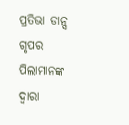ପ୍ରତିଭା ଡାନ୍ସ ଗୃପର ପିଲାମାନଙ୍କ ଦ୍ଵାରା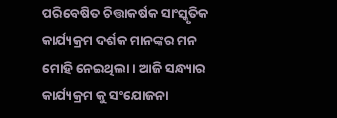ପରିବେଷିତ ଚିତ୍ତାକର୍ଷକ ସାଂସ୍କୃତିକ କାର୍ଯ୍ୟକ୍ରମ ଦର୍ଶକ ମାନଙ୍କର ମନ ମୋହି ନେଇଥିଲା । ଆଜି ସନ୍ଧ୍ୟାର କାର୍ଯ୍ୟକ୍ରମ କୁ ସଂଯୋଜନା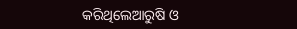କରିଥିଲେଆରୁଷି ଓ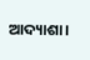ଆଦ୍ୟାଶା।